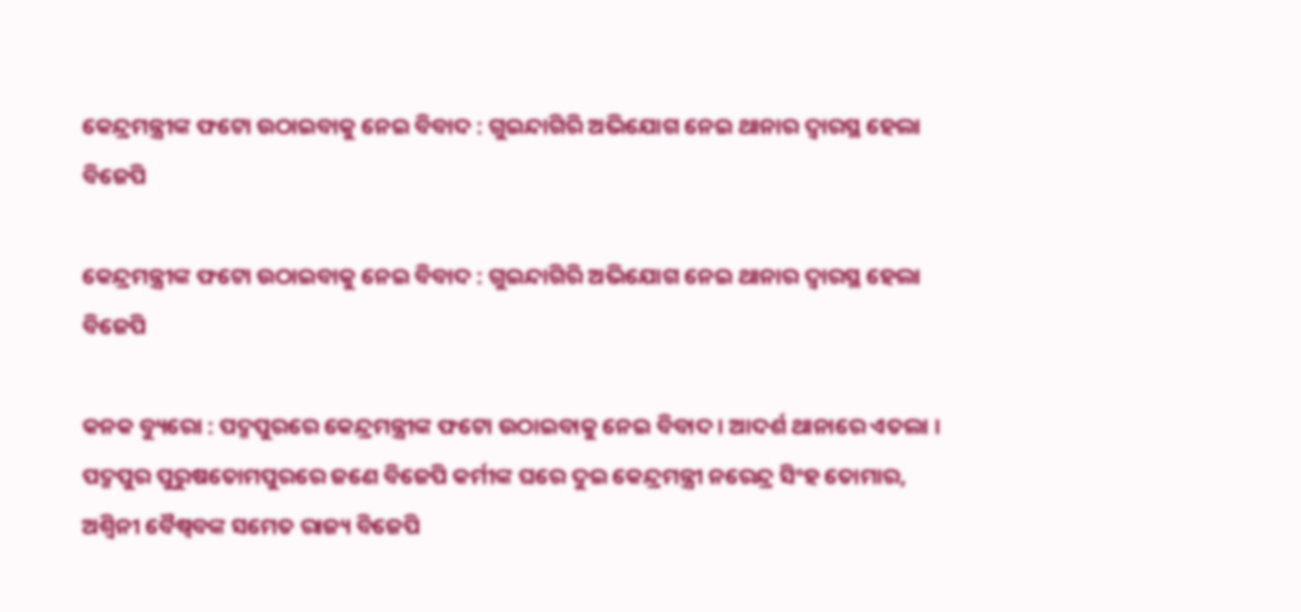କେନ୍ଦ୍ରମନ୍ତ୍ରୀଙ୍କ ଫଟୋ ଉଠାଇବାକୁ ନେଇ ବିବାଦ : ଗୁଇନ୍ଦାଗିରି ଅଭିଯୋଗ ନେଇ ଥାନାର ଦ୍ୱାରସ୍ଥ ହେଲା ବିଜେପି

କେନ୍ଦ୍ରମନ୍ତ୍ରୀଙ୍କ ଫଟୋ ଉଠାଇବାକୁ ନେଇ ବିବାଦ : ଗୁଇନ୍ଦାଗିରି ଅଭିଯୋଗ ନେଇ ଥାନାର ଦ୍ୱାରସ୍ଥ ହେଲା ବିଜେପି

କନକ ବ୍ୟୁରୋ : ପଦ୍ମପୁରରେ କେନ୍ଦ୍ରମନ୍ତ୍ରୀଙ୍କ ଫଟୋ ଉଠାଇବାକୁ ନେଇ ବିବାଦ । ଆଦର୍ଶ ଥାନାରେ ଏତଲା । ପଦ୍ମପୁର ପୁରୁଷତୋମପୁରରେ ଜଣେ ବିଜେପି କର୍ମୀଙ୍କ ଘରେ ଦୁଇ କେନ୍ଦ୍ରମନ୍ତ୍ରୀ ନରେନ୍ଦ୍ର ସିଂହ ତୋମାର, ଅଶ୍ୱିନୀ ବୈଷ୍ୱବଙ୍କ ସମେତ ରାଜ୍ୟ ବିଜେପି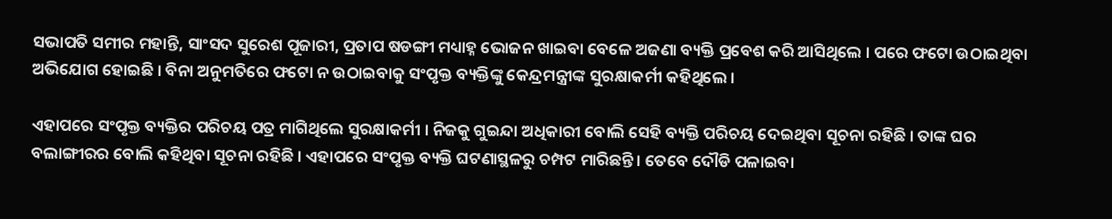ସଭାପତି ସମୀର ମହାନ୍ତି, ସାଂସଦ ସୁରେଶ ପୂଜାରୀ, ପ୍ରତାପ ଷଡଙ୍ଗୀ ମଧ୍ୟାହ୍ନ ଭୋଜନ ଖାଇବା ବେଳେ ଅଜଣା ବ୍ୟକ୍ତି ପ୍ରବେଶ କରି ଆସିଥିଲେ । ପରେ ଫଟୋ ଉଠାଇଥିବା ଅଭିଯୋଗ ହୋଇଛି । ବିନା ଅନୁମତିରେ ଫଟୋ ନ ଉଠାଇବାକୁ ସଂପୃକ୍ତ ବ୍ୟକ୍ତିଙ୍କୁ କେନ୍ଦ୍ରମନ୍ତ୍ରୀଙ୍କ ସୁରକ୍ଷାକର୍ମୀ କହିଥିଲେ ।

ଏହାପରେ ସଂପୃକ୍ତ ବ୍ୟକ୍ତିର ପରିଚୟ ପତ୍ର ମାଗିଥିଲେ ସୁରକ୍ଷାକର୍ମୀ । ନିଜକୁ ଗୁଇନ୍ଦା ଅଧିକାରୀ ବୋଲି ସେହି ବ୍ୟକ୍ତି ପରିଚୟ ଦେଇଥିବା ସୂଚନା ରହିଛି । ତାଙ୍କ ଘର ବଲାଙ୍ଗୀରର ବୋଲି କହିଥିବା ସୂଚନା ରହିଛି । ଏହାପରେ ସଂପୃକ୍ତ ବ୍ୟକ୍ତି ଘଟଣାସ୍ଥଳରୁ ଚମ୍ପଟ ମାରିଛନ୍ତି । ତେବେ ଦୌଡି ପଳାଇବା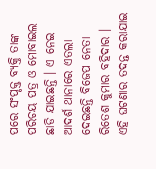ପରେ ସଂପୃକ୍ତ ବ୍ୟକ୍ତି ତାଙ୍କ ପରିଚୟ ପତ୍ର ଓ ମୋବାଇଲ ଛାଡି ଯାଇଛନ୍ତି । ଏ ନେଇ ଆଦର୍ଶ ଥାନାରେ ଏତଲା ଦେଇଛନ୍ତି ବିଜେପ ନେତା ରିତେଶ କୁମାର ବହିଦାର । ଏହି ଘଟଣାର ତଦନ୍ତ କରାଯାଇ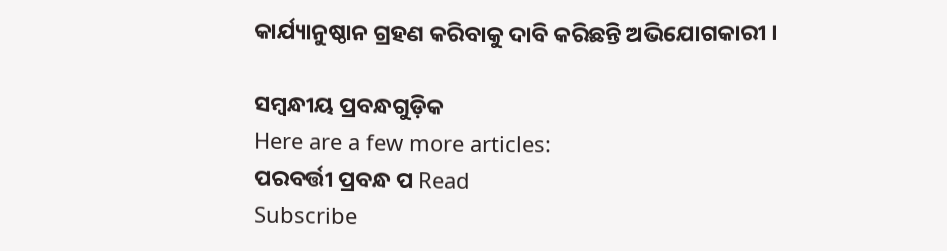କାର୍ଯ୍ୟାନୁଷ୍ଠାନ ଗ୍ରହଣ କରିବାକୁ ଦାବି କରିଛନ୍ତି ଅଭିଯୋଗକାରୀ ।

ସମ୍ବନ୍ଧୀୟ ପ୍ରବନ୍ଧଗୁଡ଼ିକ
Here are a few more articles:
ପରବର୍ତ୍ତୀ ପ୍ରବନ୍ଧ ପ Read
Subscribe